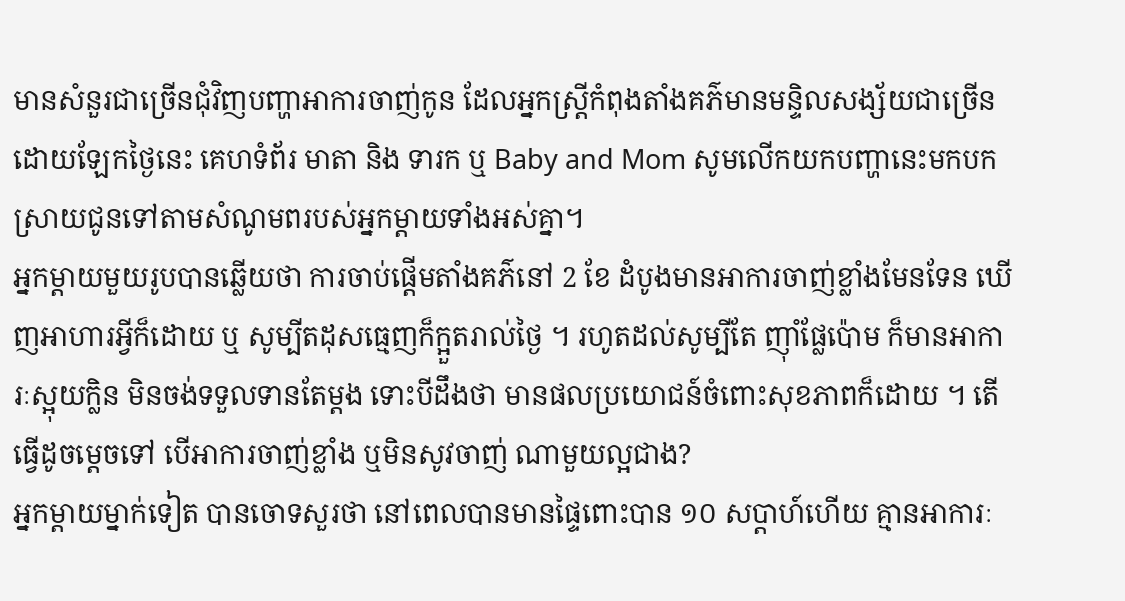មានសំនួរជាច្រើនជុំវិញបញ្ហាអាការចាញ់កូន ដែលអ្នកស្ត្រីកំពុងតាំងគភ៌មានមន្ទិលសង្ស័យជាច្រើន ដោយឡែកថ្ងៃនេះ គេហទំព័រ មាតា និង ទារក ឬ Baby and Mom សូមលើកយកបញ្ហានេះមកបកស្រាយជូនទៅតាមសំណូមពរបស់អ្នកម្ដាយទាំងអស់គ្នា។
អ្នកម្ដាយមួយរូបបានឆ្លើយថា ការចាប់ផ្ដើមតាំងគភ៌នៅ 2 ខែ ដំបូងមានអាការចាញ់ខ្លាំងមែនទែន ឃើញអាហារអ្វីក៏ដោយ ឬ សូម្បីតដុសធ្មេញក៏ក្អួតរាល់ថ្ងៃ ។ រហូតដល់សូម្បីតែ ញ៉ាំផ្លែប៉ោម ក៏មានអាការៈស្អុយក្លិន មិនចង់ទទួលទានតែម្ដង ទោះបីដឹងថា មានផលប្រយោជន៍ចំពោះសុខភាពក៏ដោយ ។ តើធ្វើដូចម្ដេចទៅ បើអាការចាញ់ខ្លាំង ឬមិនសូវចាញ់ ណាមួយល្អជាង?
អ្នកម្ដាយម្នាក់ទៀត បានចោទសួរថា នៅពេលបានមានផ្ទៃពោះបាន ១០ សប្ដាហ៍ហើយ គ្មានអាការៈ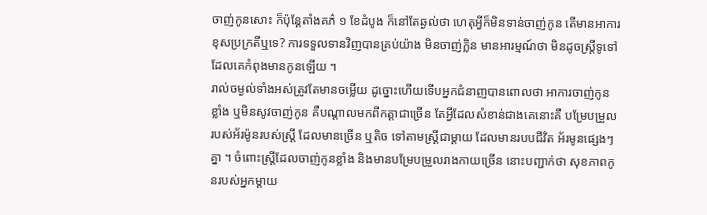ចាញ់កូនសោះ ក៏ប៉ុន្ដែតាំងគភ៌ ១ ខែដំបូង ក៏នៅតែឆ្ងល់ថា ហេតុអ្វីក៏មិនទាន់ចាញ់កូន តើមានអាការខុសប្រក្រតីឬទេ? ការទទួលទានវិញបានគ្រប់យ៉ាង មិនចាញ់ក្លិន មានអារម្មណ៍ថា មិនដូចស្ត្រីទូទៅដែលគេកំពុងមានកូនឡើយ ។
រាល់ចម្ងល់ទាំងអស់ត្រូវតែមានចម្លើយ ដូច្នោះហើយទើបអ្នកជំនាញបានពោលថា អាការចាញ់កូនខ្លាំង ឬមិនសូវចាញ់កូន គឺបណ្ដាលមកពីកត្តាជាច្រើន តែអ្វីដែលសំខាន់ជាងគេនោះគឺ បម្រែបម្រួលរបស់អ័រម៉ូនរបស់ស្ត្រី ដែលមានច្រើន ឬតិច ទៅតាមស្ត្រីជាម្ដាយ ដែលមានរបបជីវិត អ័រមូនផ្សេងៗគ្នា ។ ចំពោះស្ត្រីដែលចាញ់កូនខ្លាំង និងមានបម្រែបម្រួលរាងកាយច្រើន នោះបញ្ជាក់ថា សុខភាពកូនរបស់អ្នកម្ដាយ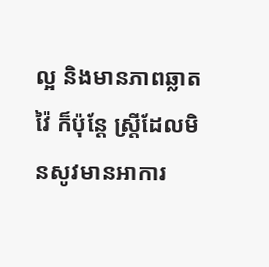ល្អ និងមានភាពឆ្លាតវ៉ៃ ក៏ប៉ុន្ដែ ស្ត្រីដែលមិនសូវមានអាការ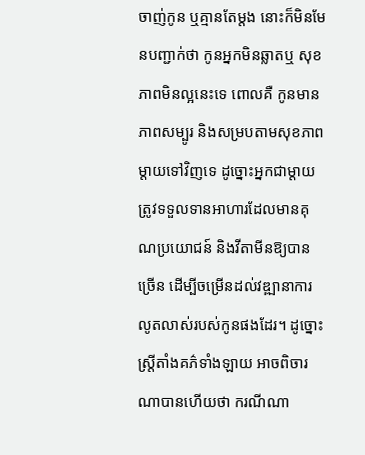ចាញ់កូន ឬគ្មានតែម្ដង នោះក៏មិនមែនបញ្ជាក់ថា កូនអ្នកមិនឆ្លាតឬ សុខភាពមិនល្អនេះទេ ពោលគឺ កូនមានភាពសម្បូរ និងសម្របតាមសុខភាពម្ដាយទៅវិញទេ ដូច្នោះអ្នកជាម្ដាយត្រូវទទួលទានអាហារដែលមានគុណប្រយោជន៍ និងវីតាមីនឱ្យបានច្រើន ដើម្បីចម្រើនដល់វឌ្ឍានាការលូតលាស់របស់កូនផងដែរ។ ដូច្នោះស្ត្រីតាំងគភ៌ទាំងឡាយ អាចពិចារណាបានហើយថា ករណីណា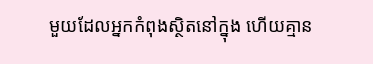មួយដែលអ្នកកំពុងស្ថិតនៅក្នុង ហើយគ្មាន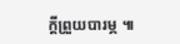ក្ដីព្រួយបារម្ភ ៕